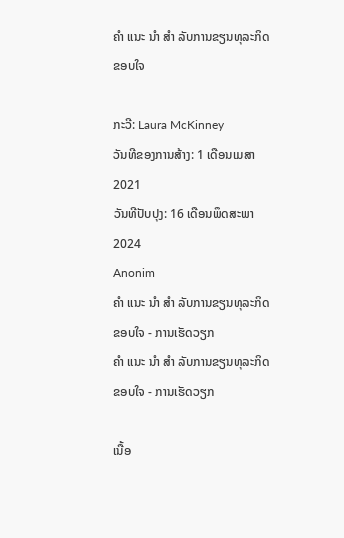ຄຳ ແນະ ນຳ ສຳ ລັບການຂຽນທຸລະກິດຂອບໃຈ

ກະວີ: Laura McKinney
ວັນທີຂອງການສ້າງ: 1 ເດືອນເມສາ 2021
ວັນທີປັບປຸງ: 16 ເດືອນພຶດສະພາ 2024
Anonim
ຄຳ ແນະ ນຳ ສຳ ລັບການຂຽນທຸລະກິດຂອບໃຈ - ການເຮັດວຽກ
ຄຳ ແນະ ນຳ ສຳ ລັບການຂຽນທຸລະກິດຂອບໃຈ - ການເຮັດວຽກ

ເນື້ອ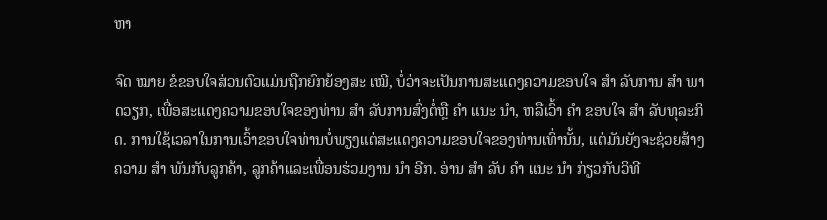ຫາ

ຈົດ ໝາຍ ຂໍຂອບໃຈສ່ວນຕົວແມ່ນຖືກຍົກຍ້ອງສະ ເໝີ, ບໍ່ວ່າຈະເປັນການສະແດງຄວາມຂອບໃຈ ສຳ ລັບການ ສຳ ພາດວຽກ, ເພື່ອສະແດງຄວາມຂອບໃຈຂອງທ່ານ ສຳ ລັບການສົ່ງຕໍ່ຫຼື ຄຳ ແນະ ນຳ, ຫລືເວົ້າ ຄຳ ຂອບໃຈ ສຳ ລັບທຸລະກິດ. ການໃຊ້ເວລາໃນການເວົ້າຂອບໃຈທ່ານບໍ່ພຽງແຕ່ສະແດງຄວາມຂອບໃຈຂອງທ່ານເທົ່ານັ້ນ, ແຕ່ມັນຍັງຈະຊ່ວຍສ້າງຄວາມ ສຳ ພັນກັບລູກຄ້າ, ລູກຄ້າແລະເພື່ອນຮ່ວມງານ ນຳ ອີກ. ອ່ານ ສຳ ລັບ ຄຳ ແນະ ນຳ ກ່ຽວກັບວິທີ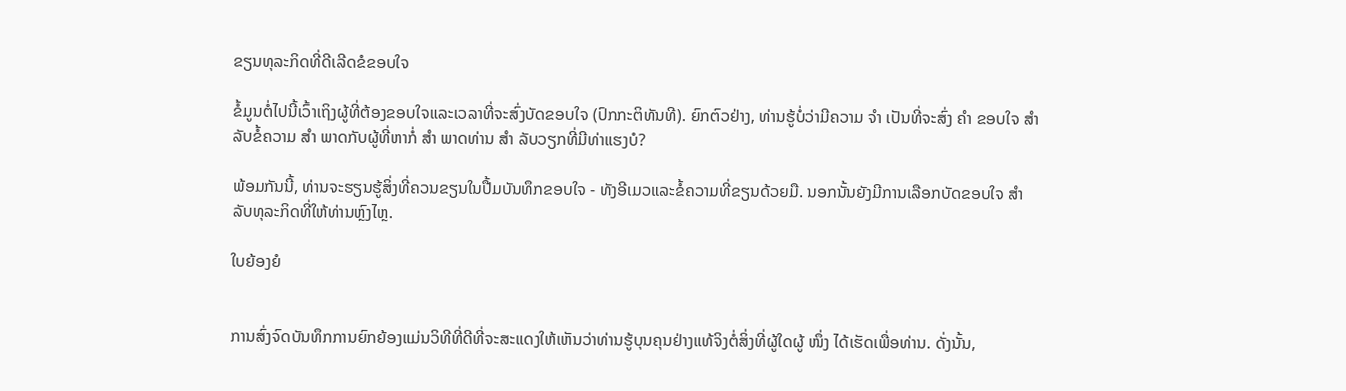ຂຽນທຸລະກິດທີ່ດີເລີດຂໍຂອບໃຈ

ຂໍ້ມູນຕໍ່ໄປນີ້ເວົ້າເຖິງຜູ້ທີ່ຕ້ອງຂອບໃຈແລະເວລາທີ່ຈະສົ່ງບັດຂອບໃຈ (ປົກກະຕິທັນທີ). ຍົກຕົວຢ່າງ, ທ່ານຮູ້ບໍ່ວ່າມີຄວາມ ຈຳ ເປັນທີ່ຈະສົ່ງ ຄຳ ຂອບໃຈ ສຳ ລັບຂໍ້ຄວາມ ສຳ ພາດກັບຜູ້ທີ່ຫາກໍ່ ສຳ ພາດທ່ານ ສຳ ລັບວຽກທີ່ມີທ່າແຮງບໍ?

ພ້ອມກັນນີ້, ທ່ານຈະຮຽນຮູ້ສິ່ງທີ່ຄວນຂຽນໃນປື້ມບັນທຶກຂອບໃຈ - ທັງອີເມວແລະຂໍ້ຄວາມທີ່ຂຽນດ້ວຍມື. ນອກນັ້ນຍັງມີການເລືອກບັດຂອບໃຈ ສຳ ລັບທຸລະກິດທີ່ໃຫ້ທ່ານຫຼົງໄຫຼ.

ໃບຍ້ອງຍໍ


ການສົ່ງຈົດບັນທຶກການຍົກຍ້ອງແມ່ນວິທີທີ່ດີທີ່ຈະສະແດງໃຫ້ເຫັນວ່າທ່ານຮູ້ບຸນຄຸນຢ່າງແທ້ຈິງຕໍ່ສິ່ງທີ່ຜູ້ໃດຜູ້ ໜຶ່ງ ໄດ້ເຮັດເພື່ອທ່ານ. ດັ່ງນັ້ນ,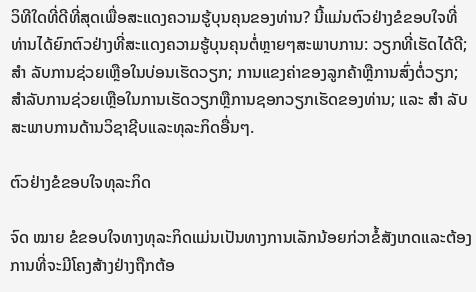ວິທີໃດທີ່ດີທີ່ສຸດເພື່ອສະແດງຄວາມຮູ້ບຸນຄຸນຂອງທ່ານ? ນີ້ແມ່ນຕົວຢ່າງຂໍຂອບໃຈທີ່ທ່ານໄດ້ຍົກຕົວຢ່າງທີ່ສະແດງຄວາມຮູ້ບຸນຄຸນຕໍ່ຫຼາຍໆສະພາບການ: ວຽກທີ່ເຮັດໄດ້ດີ; ສຳ ລັບການຊ່ວຍເຫຼືອໃນບ່ອນເຮັດວຽກ; ການແຂງຄ່າຂອງລູກຄ້າຫຼືການສົ່ງຕໍ່ວຽກ; ສໍາລັບການຊ່ວຍເຫຼືອໃນການເຮັດວຽກຫຼືການຊອກວຽກເຮັດຂອງທ່ານ; ແລະ ສຳ ລັບສະພາບການດ້ານວິຊາຊີບແລະທຸລະກິດອື່ນໆ.

ຕົວຢ່າງຂໍຂອບໃຈທຸລະກິດ

ຈົດ ໝາຍ ຂໍຂອບໃຈທາງທຸລະກິດແມ່ນເປັນທາງການເລັກນ້ອຍກ່ວາຂໍ້ສັງເກດແລະຕ້ອງການທີ່ຈະມີໂຄງສ້າງຢ່າງຖືກຕ້ອ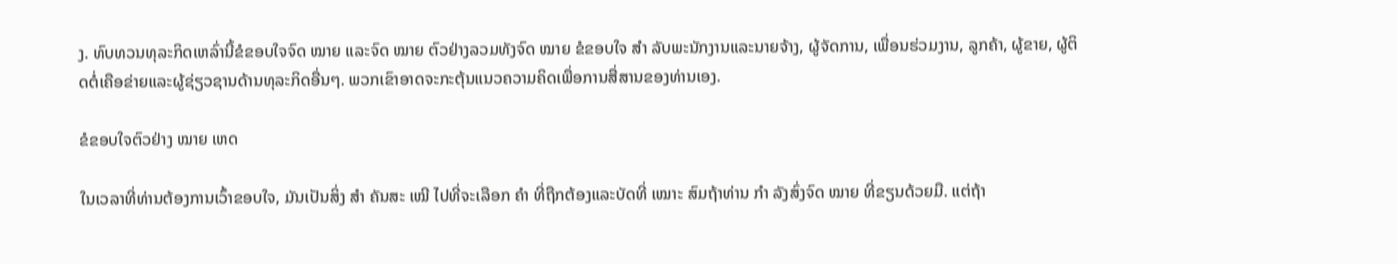ງ. ທົບທວນທຸລະກິດເຫລົ່ານີ້ຂໍຂອບໃຈຈົດ ໝາຍ ແລະຈົດ ໝາຍ ຕົວຢ່າງລວມທັງຈົດ ໝາຍ ຂໍຂອບໃຈ ສຳ ລັບພະນັກງານແລະນາຍຈ້າງ, ຜູ້ຈັດການ, ເພື່ອນຮ່ວມງານ, ລູກຄ້າ, ຜູ້ຂາຍ, ຜູ້ຕິດຕໍ່ເຄືອຂ່າຍແລະຜູ້ຊ່ຽວຊານດ້ານທຸລະກິດອື່ນໆ. ພວກເຂົາອາດຈະກະຕຸ້ນແນວຄວາມຄິດເພື່ອການສື່ສານຂອງທ່ານເອງ.

ຂໍຂອບໃຈຕົວຢ່າງ ໝາຍ ເຫດ

ໃນເວລາທີ່ທ່ານຕ້ອງການເວົ້າຂອບໃຈ, ມັນເປັນສິ່ງ ສຳ ຄັນສະ ເໝີ ໄປທີ່ຈະເລືອກ ຄຳ ທີ່ຖືກຕ້ອງແລະບັດທີ່ ເໝາະ ສົມຖ້າທ່ານ ກຳ ລັງສົ່ງຈົດ ໝາຍ ທີ່ຂຽນດ້ວຍມື. ແຕ່ຖ້າ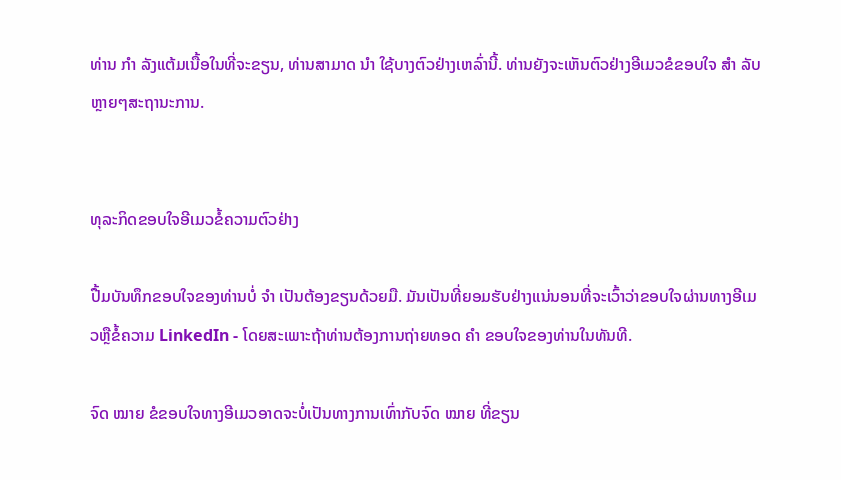ທ່ານ ກຳ ລັງແຕ້ມເນື້ອໃນທີ່ຈະຂຽນ, ທ່ານສາມາດ ນຳ ໃຊ້ບາງຕົວຢ່າງເຫລົ່ານີ້. ທ່ານຍັງຈະເຫັນຕົວຢ່າງອີເມວຂໍຂອບໃຈ ສຳ ລັບຫຼາຍໆສະຖານະການ.


ທຸລະກິດຂອບໃຈອີເມວຂໍ້ຄວາມຕົວຢ່າງ

ປື້ມບັນທຶກຂອບໃຈຂອງທ່ານບໍ່ ຈຳ ເປັນຕ້ອງຂຽນດ້ວຍມື. ມັນເປັນທີ່ຍອມຮັບຢ່າງແນ່ນອນທີ່ຈະເວົ້າວ່າຂອບໃຈຜ່ານທາງອີເມວຫຼືຂໍ້ຄວາມ LinkedIn - ໂດຍສະເພາະຖ້າທ່ານຕ້ອງການຖ່າຍທອດ ຄຳ ຂອບໃຈຂອງທ່ານໃນທັນທີ.

ຈົດ ໝາຍ ຂໍຂອບໃຈທາງອີເມວອາດຈະບໍ່ເປັນທາງການເທົ່າກັບຈົດ ໝາຍ ທີ່ຂຽນ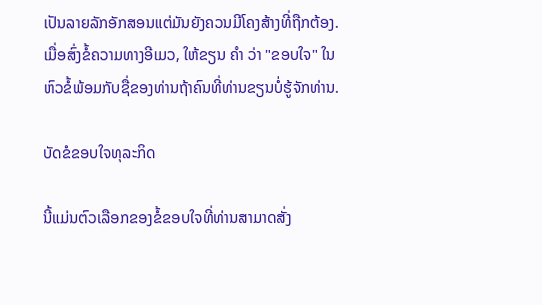ເປັນລາຍລັກອັກສອນແຕ່ມັນຍັງຄວນມີໂຄງສ້າງທີ່ຖືກຕ້ອງ. ເມື່ອສົ່ງຂໍ້ຄວາມທາງອີເມວ, ໃຫ້ຂຽນ ຄຳ ວ່າ "ຂອບໃຈ" ໃນຫົວຂໍ້ພ້ອມກັບຊື່ຂອງທ່ານຖ້າຄົນທີ່ທ່ານຂຽນບໍ່ຮູ້ຈັກທ່ານ.

ບັດຂໍຂອບໃຈທຸລະກິດ

ນີ້ແມ່ນຕົວເລືອກຂອງຂໍ້ຂອບໃຈທີ່ທ່ານສາມາດສັ່ງ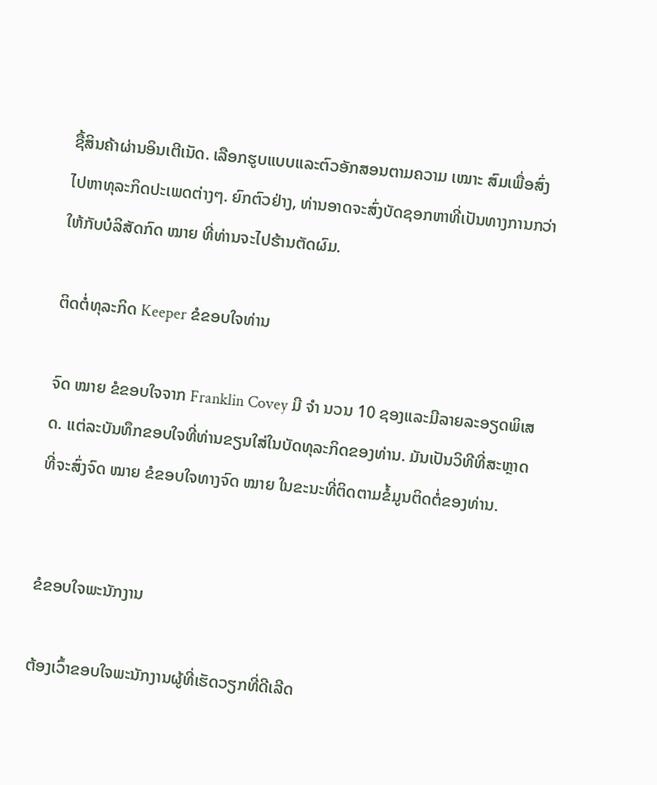ຊື້ສິນຄ້າຜ່ານອິນເຕີເນັດ. ເລືອກຮູບແບບແລະຕົວອັກສອນຕາມຄວາມ ເໝາະ ສົມເພື່ອສົ່ງໄປຫາທຸລະກິດປະເພດຕ່າງໆ. ຍົກຕົວຢ່າງ, ທ່ານອາດຈະສົ່ງບັດຊອກຫາທີ່ເປັນທາງການກວ່າໃຫ້ກັບບໍລິສັດກົດ ໝາຍ ທີ່ທ່ານຈະໄປຮ້ານຕັດຜົມ.

ຕິດຕໍ່ທຸລະກິດ Keeper ຂໍຂອບໃຈທ່ານ

ຈົດ ໝາຍ ຂໍຂອບໃຈຈາກ Franklin Covey ມີ ຈຳ ນວນ 10 ຊອງແລະມີລາຍລະອຽດພິເສດ. ແຕ່ລະບັນທຶກຂອບໃຈທີ່ທ່ານຂຽນໃສ່ໃນບັດທຸລະກິດຂອງທ່ານ. ມັນເປັນວິທີທີ່ສະຫຼາດທີ່ຈະສົ່ງຈົດ ໝາຍ ຂໍຂອບໃຈທາງຈົດ ໝາຍ ໃນຂະນະທີ່ຕິດຕາມຂໍ້ມູນຕິດຕໍ່ຂອງທ່ານ.


ຂໍຂອບໃຈພະນັກງານ

ຕ້ອງເວົ້າຂອບໃຈພະນັກງານຜູ້ທີ່ເຮັດວຽກທີ່ດີເລີດ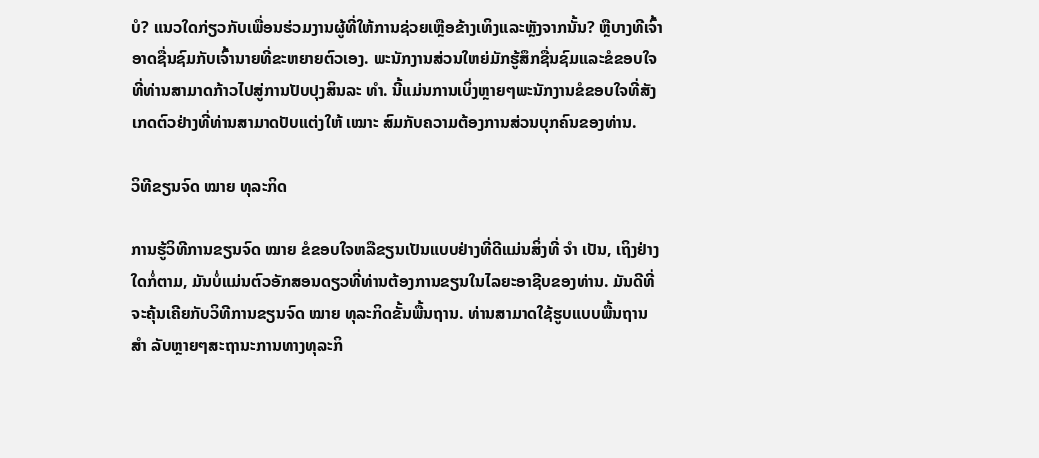ບໍ? ແນວໃດກ່ຽວກັບເພື່ອນຮ່ວມງານຜູ້ທີ່ໃຫ້ການຊ່ວຍເຫຼືອຂ້າງເທິງແລະຫຼັງຈາກນັ້ນ? ຫຼືບາງທີເຈົ້າອາດຊື່ນຊົມກັບເຈົ້ານາຍທີ່ຂະຫຍາຍຕົວເອງ. ພະນັກງານສ່ວນໃຫຍ່ມັກຮູ້ສຶກຊື່ນຊົມແລະຂໍຂອບໃຈທີ່ທ່ານສາມາດກ້າວໄປສູ່ການປັບປຸງສິນລະ ທຳ. ນີ້ແມ່ນການເບິ່ງຫຼາຍໆພະນັກງານຂໍຂອບໃຈທີ່ສັງເກດຕົວຢ່າງທີ່ທ່ານສາມາດປັບແຕ່ງໃຫ້ ເໝາະ ສົມກັບຄວາມຕ້ອງການສ່ວນບຸກຄົນຂອງທ່ານ.

ວິທີຂຽນຈົດ ໝາຍ ທຸລະກິດ

ການຮູ້ວິທີການຂຽນຈົດ ໝາຍ ຂໍຂອບໃຈຫລືຂຽນເປັນແບບຢ່າງທີ່ດີແມ່ນສິ່ງທີ່ ຈຳ ເປັນ, ເຖິງຢ່າງໃດກໍ່ຕາມ, ມັນບໍ່ແມ່ນຕົວອັກສອນດຽວທີ່ທ່ານຕ້ອງການຂຽນໃນໄລຍະອາຊີບຂອງທ່ານ. ມັນດີທີ່ຈະຄຸ້ນເຄີຍກັບວິທີການຂຽນຈົດ ໝາຍ ທຸລະກິດຂັ້ນພື້ນຖານ. ທ່ານສາມາດໃຊ້ຮູບແບບພື້ນຖານ ສຳ ລັບຫຼາຍໆສະຖານະການທາງທຸລະກິ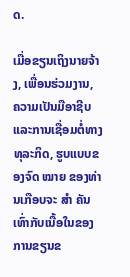ດ.

ເມື່ອຂຽນເຖິງນາຍຈ້າງ, ເພື່ອນຮ່ວມງານ, ຄວາມເປັນມືອາຊີບແລະການເຊື່ອມຕໍ່ທາງທຸລະກິດ, ຮູບແບບຂອງຈົດ ໝາຍ ຂອງທ່ານເກືອບຈະ ສຳ ຄັນເທົ່າກັບເນື້ອໃນຂອງການຂຽນຂ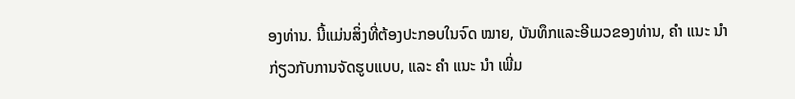ອງທ່ານ. ນີ້ແມ່ນສິ່ງທີ່ຕ້ອງປະກອບໃນຈົດ ໝາຍ, ບັນທຶກແລະອີເມວຂອງທ່ານ, ຄຳ ແນະ ນຳ ກ່ຽວກັບການຈັດຮູບແບບ, ແລະ ຄຳ ແນະ ນຳ ເພີ່ມ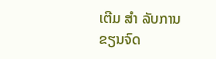ເຕີມ ສຳ ລັບການຂຽນຈົດ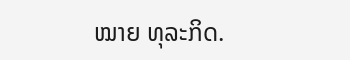ໝາຍ ທຸລະກິດ.